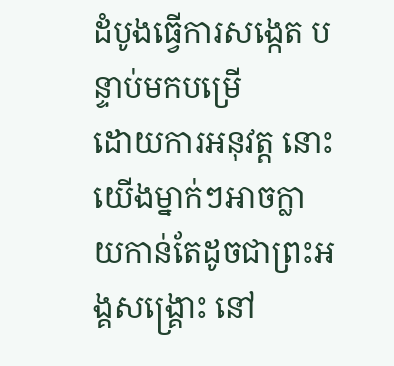ដំបូងធ្វើការសង្កេត បន្ទាប់មកបម្រើ
ដោយការអនុវត្ត នោះយើងម្នាក់ៗអាចក្លាយកាន់តែដូចជាព្រះអង្គសង្គ្រោះ នៅ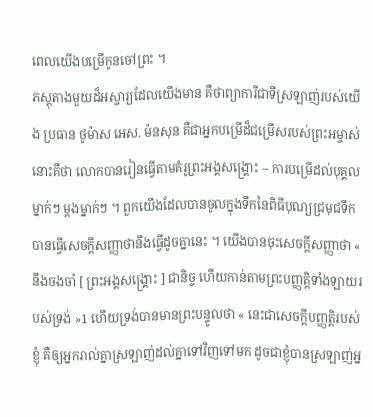ពេលយើងបម្រើកូនចៅព្រះ ។
ភស្តុតាងមួយដ៏អស្ចារ្យដែលយើងមាន គឺថាព្យាការីជាទីស្រឡាញ់របស់យើង ប្រធាន ថូម៉ាស អេស. ម៉នសុន គឺជាអ្នកបម្រើដ៏ជម្រើសរបស់ព្រះអម្ចាស់ នោះគឺថា លោកបានរៀនធ្វើតាមគំរូព្រះអង្គសង្គ្រោះ -- ការបម្រើដល់បុគ្គលម្នាក់ៗ ម្តងម្នាក់ៗ ។ ពួកយើងដែលបានចូលក្នុងទឹកនៃពិធីបុណ្យជ្រមុជទឹក បានធ្វើសេចក្ដីសញ្ញាថានឹងធ្វើដូចគ្នានេះ ។ យើងបានចុះសេចក្ដីសញ្ញាថា « នឹងចងចាំ [ ព្រះអង្គសង្គ្រោះ ] ជានិច្ច ហើយកាន់តាមព្រះបញ្ញត្តិទាំងឡាយរបស់ទ្រង់ »1 ហើយទ្រង់បានមានព្រះបន្ទូលថា « នេះជាសេចក្ដីបញ្ញត្តិរបស់ខ្ញុំ គឺឲ្យអ្នករាល់គ្នាស្រឡាញ់ដល់គ្នាទៅវិញទៅមក ដូចជាខ្ញុំបានស្រឡាញ់អ្ន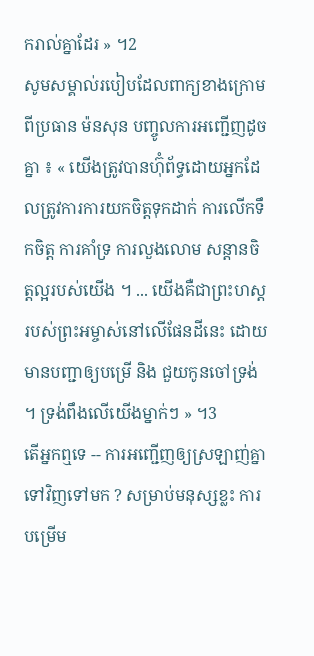ករាល់គ្នាដែរ » ។2
សូមសម្គាល់របៀបដែលពាក្យខាងក្រោមពីប្រធាន ម៉នសុន បញ្ចូលការអញ្ជើញដូចគ្នា ៖ « យើងត្រូវបានហ៊ុំព័ទ្ធដោយអ្នកដែលត្រូវការការយកចិត្តទុកដាក់ ការលើកទឹកចិត្ត ការគាំទ្រ ការលួងលោម សន្ដានចិត្តល្អរបស់យើង ។ ... យើងគឺជាព្រះហស្ដរបស់ព្រះអម្ចាស់នៅលើផែនដីនេះ ដោយមានបញ្ជាឲ្យបម្រើ និង ជួយកូនចៅទ្រង់ ។ ទ្រង់ពឹងលើយើងម្នាក់ៗ » ។3
តើអ្នកឮទេ -- ការអញ្ជើញឲ្យស្រឡាញ់គ្នាទៅវិញទៅមក ? សម្រាប់មនុស្សខ្លះ ការបម្រើម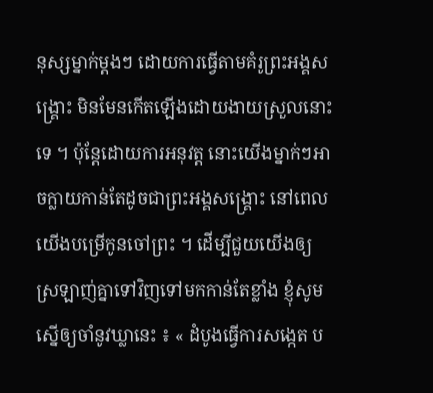នុស្សម្នាក់ម្តងៗ ដោយការធ្វើតាមគំរូព្រះអង្គសង្គ្រោះ មិនមែនកើតឡើងដោយងាយស្រួលនោះទេ ។ ប៉ុន្ដែដោយការអនុវត្ត នោះយើងម្នាក់ៗអាចក្លាយកាន់តែដូចជាព្រះអង្គសង្គ្រោះ នៅពេលយើងបម្រើកូនចៅព្រះ ។ ដើម្បីជួយយើងឲ្យស្រឡាញ់គ្នាទៅវិញទៅមកកាន់តែខ្លាំង ខ្ញុំសូមស្នើឲ្យចាំនូវឃ្លានេះ ៖ « ដំបូងធ្វើការសង្កេត ប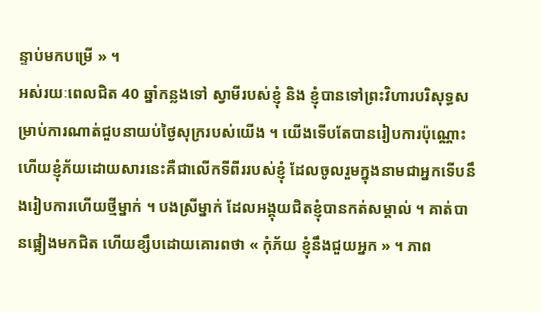ន្ទាប់មកបម្រើ » ។
អស់រយៈពេលជិត 40 ឆ្នាំកន្លងទៅ ស្វាមីរបស់ខ្ញុំ និង ខ្ញុំបានទៅព្រះវិហារបរិសុទ្ធសម្រាប់ការណាត់ជួបនាយប់ថ្ងៃសុក្ររបស់យើង ។ យើងទើបតែបានរៀបការប៉ុណ្ណោះ ហើយខ្ញុំភ័យដោយសារនេះគឺជាលើកទីពីររបស់ខ្ញុំ ដែលចូលរួមក្នុងនាមជាអ្នកទើបនឹងរៀបការហើយថ្មីម្នាក់ ។ បងស្រីម្នាក់ ដែលអង្គុយជិតខ្ញុំបានកត់សម្គាល់ ។ គាត់បានផ្អៀងមកជិត ហើយខ្សឹបដោយគោរពថា « កុំភ័យ ខ្ញុំនឹងជួយអ្នក » ។ ភាព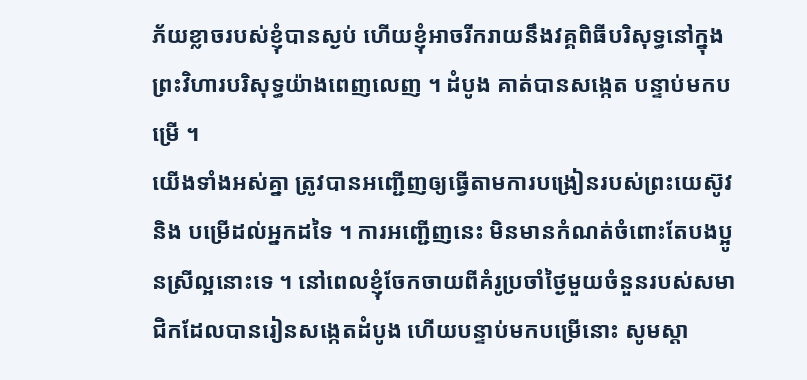ភ័យខ្លាចរបស់ខ្ញុំបានស្ងប់ ហើយខ្ញុំអាចរីករាយនឹងវគ្គពិធីបរិសុទ្ធនៅក្នុងព្រះវិហារបរិសុទ្ធយ៉ាងពេញលេញ ។ ដំបូង គាត់បានសង្កេត បន្ទាប់មកបម្រើ ។
យើងទាំងអស់គ្នា ត្រូវបានអញ្ជើញឲ្យធ្វើតាមការបង្រៀនរបស់ព្រះយេស៊ូវ និង បម្រើដល់អ្នកដទៃ ។ ការអញ្ជើញនេះ មិនមានកំណត់ចំពោះតែបងប្អូនស្រីល្អនោះទេ ។ នៅពេលខ្ញុំចែកចាយពីគំរូប្រចាំថ្ងៃមួយចំនួនរបស់សមាជិកដែលបានរៀនសង្កេតដំបូង ហើយបន្ទាប់មកបម្រើនោះ សូមស្ដា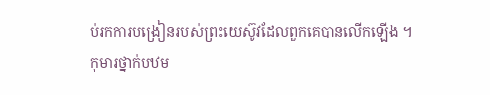ប់រកការបង្រៀនរបស់ព្រះយេស៊ូវដែលពួកគេបានលើកឡើង ។
កុមារថ្នាក់បឋម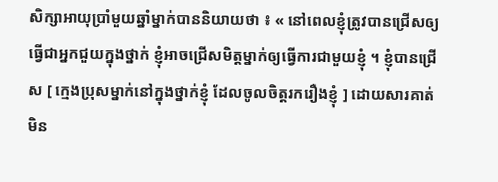សិក្សាអាយុប្រាំមួយឆ្នាំម្នាក់បាននិយាយថា ៖ « នៅពេលខ្ញុំត្រូវបានជ្រើសឲ្យធ្វើជាអ្នកជួយក្នុងថ្នាក់ ខ្ញុំអាចជ្រើសមិត្តម្នាក់ឲ្យធ្វើការជាមួយខ្ញុំ ។ ខ្ញុំបានជ្រើស [ ក្មេងប្រុសម្នាក់នៅក្នុងថ្នាក់ខ្ញុំ ដែលចូលចិត្តរករឿងខ្ញុំ ] ដោយសារគាត់មិន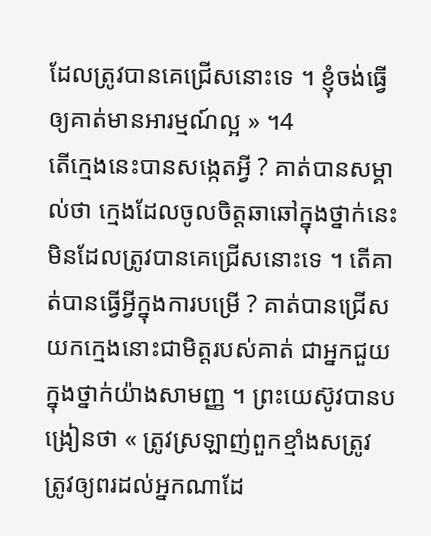ដែលត្រូវបានគេជ្រើសនោះទេ ។ ខ្ញុំចង់ធ្វើឲ្យគាត់មានអារម្មណ៍ល្អ » ។4
តើក្មេងនេះបានសង្កេតអ្វី ? គាត់បានសម្គាល់ថា ក្មេងដែលចូលចិត្តឆាឆៅក្នុងថ្នាក់នេះ មិនដែលត្រូវបានគេជ្រើសនោះទេ ។ តើគាត់បានធ្វើអ្វីក្នុងការបម្រើ ? គាត់បានជ្រើសយកក្មេងនោះជាមិត្តរបស់គាត់ ជាអ្នកជួយក្នុងថ្នាក់យ៉ាងសាមញ្ញ ។ ព្រះយេស៊ូវបានបង្រៀនថា « ត្រូវស្រឡាញ់ពួកខ្មាំងសត្រូវ ត្រូវឲ្យពរដល់អ្នកណាដែ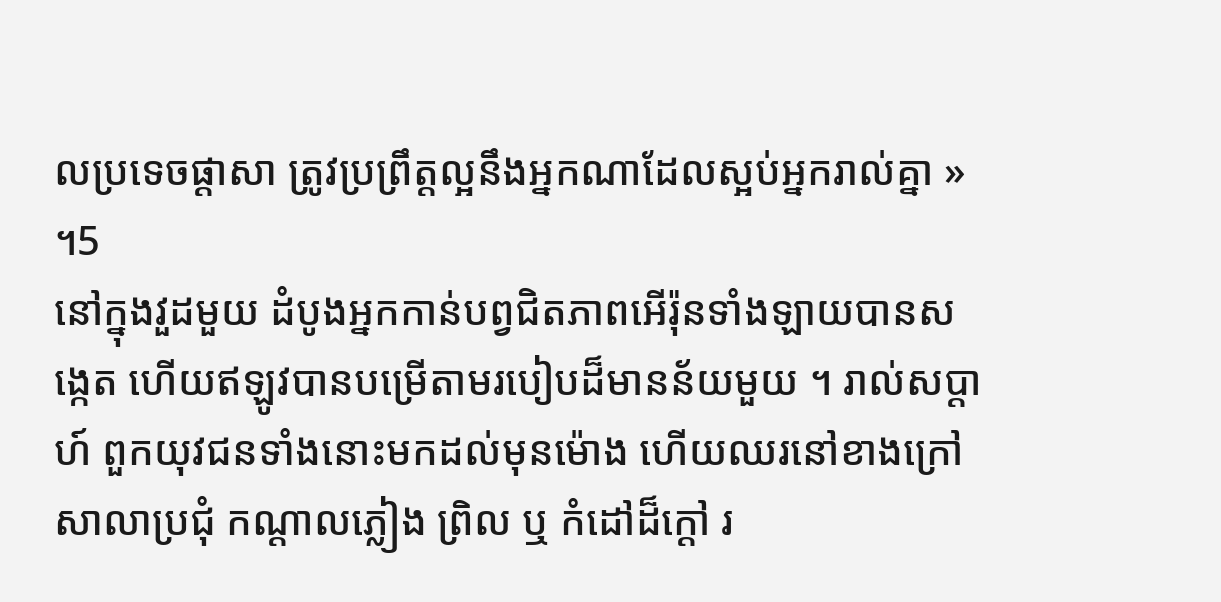លប្រទេចផ្ដាសា ត្រូវប្រព្រឹត្តល្អនឹងអ្នកណាដែលស្អប់អ្នករាល់គ្នា » ។5
នៅក្នុងវួដមួយ ដំបូងអ្នកកាន់បព្វជិតភាពអើរ៉ុនទាំងឡាយបានសង្កេត ហើយឥឡូវបានបម្រើតាមរបៀបដ៏មានន័យមួយ ។ រាល់សប្ដាហ៍ ពួកយុវជនទាំងនោះមកដល់មុនម៉ោង ហើយឈរនៅខាងក្រៅសាលាប្រជុំ កណ្ដាលភ្លៀង ព្រិល ឬ កំដៅដ៏ក្ដៅ រ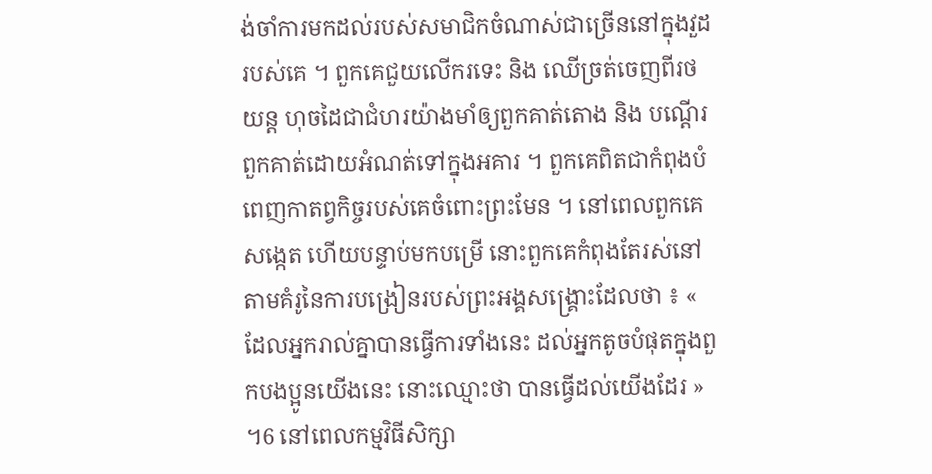ង់ចាំការមកដល់របស់សមាជិកចំណាស់ជាច្រើននៅក្នុងវួដរបស់គេ ។ ពួកគេជួយលើករទេះ និង ឈើច្រត់ចេញពីរថយន្ដ ហុចដៃជាជំហរយ៉ាងមាំឲ្យពួកគាត់តោង និង បណ្ដើរពួកគាត់ដោយអំណត់ទៅក្នុងអគារ ។ ពួកគេពិតជាកំពុងបំពេញកាតព្វកិច្ចរបស់គេចំពោះព្រះមែន ។ នៅពេលពួកគេសង្កេត ហើយបន្ទាប់មកបម្រើ នោះពួកគេកំពុងតែរស់នៅតាមគំរូនៃការបង្រៀនរបស់ព្រះអង្គសង្គ្រោះដែលថា ៖ « ដែលអ្នករាល់គ្នាបានធ្វើការទាំងនេះ ដល់អ្នកតូចបំផុតក្នុងពួកបងប្អូនយើងនេះ នោះឈ្មោះថា បានធ្វើដល់យើងដែរ » ។6 នៅពេលកម្មវិធីសិក្សា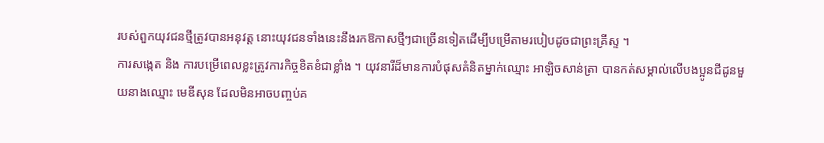របស់ពួកយុវជនថ្មីត្រូវបានអនុវត្ត នោះយុវជនទាំងនេះនឹងរកឱកាសថ្មីៗជាច្រើនទៀតដើម្បីបម្រើតាមរបៀបដូចជាព្រះគ្រីស្ទ ។
ការសង្កេត និង ការបម្រើពេលខ្លះត្រូវការកិច្ចខិតខំជាខ្លាំង ។ យុវនារីដ៏មានការបំផុសគំនិតម្នាក់ឈ្មោះ អាឡិចសាន់ត្រា បានកត់សម្គាល់លើបងប្អូនជីដូនមួយនាងឈ្មោះ មេឌីសុន ដែលមិនអាចបញ្ចប់គ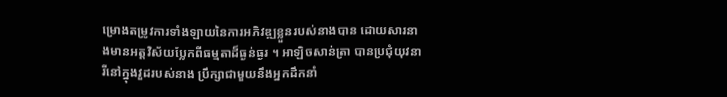ម្រោងតម្រូវការទាំងឡាយនៃការអភិវឌ្ឍខ្លួនរបស់នាងបាន ដោយសារនាងមានអត្តវិស័យប្លែកពីធម្មតាដ៏ធ្ងន់ធ្ងរ ។ អាឡិចសាន់ត្រា បានប្រជុំយុវនារីនៅក្នុងវួដរបស់នាង ប្រឹក្សាជាមួយនឹងអ្នកដឹកនាំ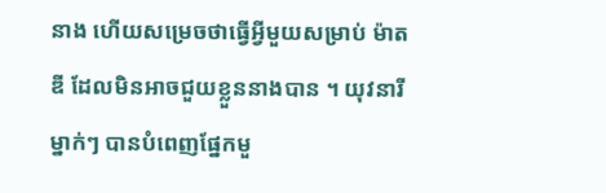នាង ហើយសម្រេចថាធ្វើអ្វីមួយសម្រាប់ ម៉ាតឌី ដែលមិនអាចជួយខ្លួននាងបាន ។ យុវនារីម្នាក់ៗ បានបំពេញផ្នែកមួ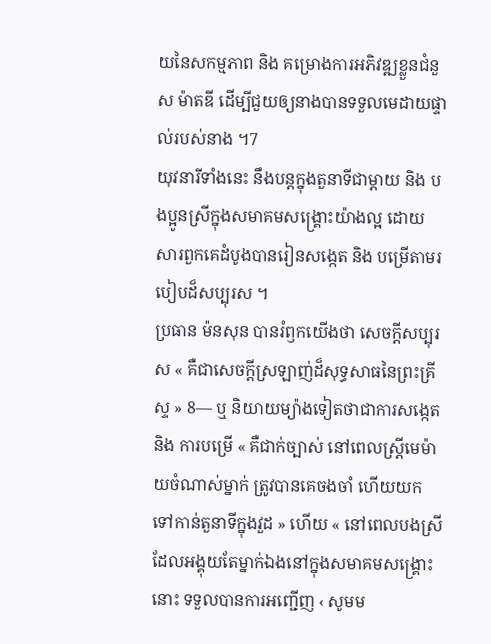យនៃសកម្មភាព និង គម្រោងការអភិវឌ្ឍខ្លួនជំនួស ម៉ាតឌី ដើម្បីជួយឲ្យនាងបានទទួលមេដាយផ្ទាល់របស់នាង ។7
យុវនារីទាំងនេះ នឹងបន្ដក្នុងតួនាទីជាម្ដាយ និង បងប្អូនស្រីក្នុងសមាគមសង្រ្គោះយ៉ាងល្អ ដោយសារពួកគេដំបូងបានរៀនសង្កេត និង បម្រើតាមរបៀបដ៏សប្បុរស ។
ប្រធាន ម៉នសុន បានរំឭកយើងថា សេចក្ដីសប្បុរស « គឺជាសេចក្ដីស្រឡាញ់ដ៏សុទ្ធសាធនៃព្រះគ្រីស្ទ » 8— ឬ និយាយម្យ៉ាងទៀតថាជាការសង្កេត និង ការបម្រើ « គឺជាក់ច្បាស់ នៅពេលស្ដ្រីមេម៉ាយចំណាស់ម្នាក់ ត្រូវបានគេចងចាំ ហើយយកទៅកាន់តួនាទីក្នុងវួដ » ហើយ « នៅពេលបងស្រីដែលអង្គុយតែម្នាក់ឯងនៅក្នុងសមាគមសង្គ្រោះនោះ ទទួលបានការអញ្ជើញ ‹ សូមម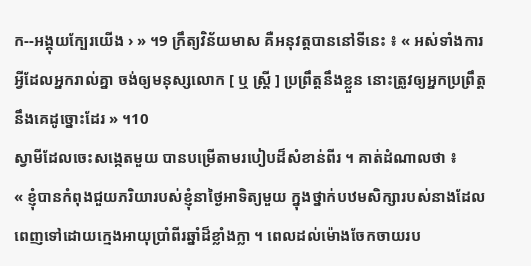ក--អង្គុយក្បែរយើង › » ។9 ក្រឹត្យវិន័យមាស គឺអនុវត្តបាននៅទីនេះ ៖ « អស់ទាំងការអ្វីដែលអ្នករាល់គ្នា ចង់ឲ្យមនុស្សលោក [ ឬ ស្ដ្រី ] ប្រព្រឹត្តនឹងខ្លួន នោះត្រូវឲ្យអ្នកប្រព្រឹត្តនឹងគេដូច្នោះដែរ » ។10
ស្វាមីដែលចេះសង្កេតមួយ បានបម្រើតាមរបៀបដ៏សំខាន់ពីរ ។ គាត់ដំណាលថា ៖
« ខ្ញុំបានកំពុងជួយភរិយារបស់ខ្ញុំនាថ្ងៃអាទិត្យមួយ ក្នុងថ្នាក់បឋមសិក្សារបស់នាងដែលពេញទៅដោយក្មេងអាយុប្រាំពីរឆ្នាំដ៏ខ្លាំងក្លា ។ ពេលដល់ម៉ោងចែកចាយរប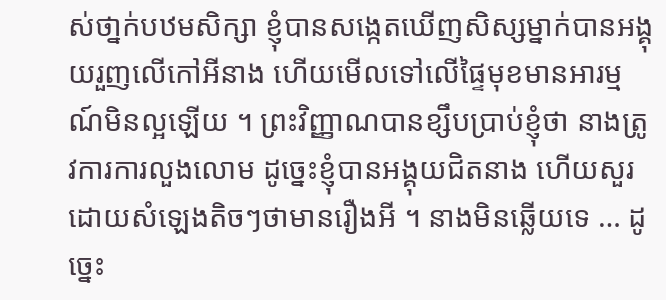ស់ថា្នក់បឋមសិក្សា ខ្ញុំបានសង្កេតឃើញសិស្សម្នាក់បានអង្គុយរួញលើកៅអីនាង ហើយមើលទៅលើផ្ទៃមុខមានអារម្មណ៍មិនល្អឡើយ ។ ព្រះវិញ្ញាណបានខ្សឹបប្រាប់ខ្ញុំថា នាងត្រូវការការលួងលោម ដូច្នេះខ្ញុំបានអង្គុយជិតនាង ហើយសួរដោយសំឡេងតិចៗថាមានរឿងអី ។ នាងមិនឆ្លើយទេ … ដូច្នេះ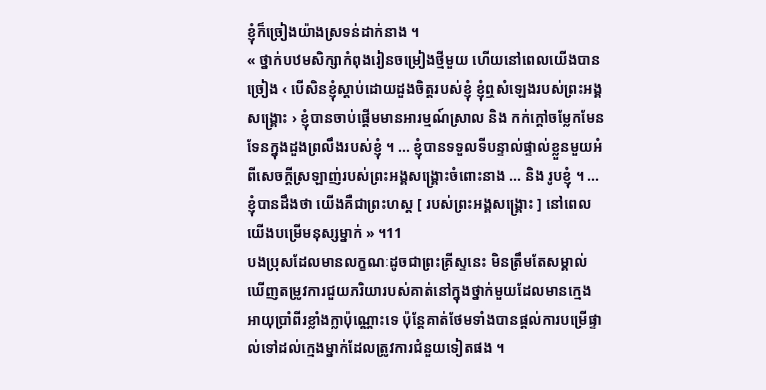ខ្ញុំក៏ច្រៀងយ៉ាងស្រទន់ដាក់នាង ។
« ថ្នាក់បឋមសិក្សាកំពុងរៀនចម្រៀងថ្មីមួយ ហើយនៅពេលយើងបានច្រៀង ‹ បើសិនខ្ញុំស្ដាប់ដោយដួងចិត្តរបស់ខ្ញុំ ខ្ញុំឮសំឡេងរបស់ព្រះអង្គសង្រ្គោះ › ខ្ញុំបានចាប់ផ្ដើមមានអារម្មណ៍ស្រាល និង កក់ក្ដៅចម្លែកមែនទែនក្នុងដួងព្រលឹងរបស់ខ្ញុំ ។ ... ខ្ញុំបានទទួលទីបន្ទាល់ផ្ទាល់ខ្លួនមួយអំពីសេចក្ដីស្រឡាញ់របស់ព្រះអង្គសង្រ្គោះចំពោះនាង ... និង រូបខ្ញុំ ។ ... ខ្ញុំបានដឹងថា យើងគឺជាព្រះហស្ដ [ របស់ព្រះអង្គសង្រ្គោះ ] នៅពេលយើងបម្រើមនុស្សម្នាក់ » ។11
បងប្រុសដែលមានលក្ខណៈដូចជាព្រះគ្រីស្ទនេះ មិនត្រឹមតែសម្គាល់ឃើញតម្រូវការជួយភរិយារបស់គាត់នៅក្នុងថ្នាក់មួយដែលមានក្មេងអាយុប្រាំពីរខ្លាំងក្លាប៉ុណ្ណោះទេ ប៉ុន្ដែគាត់ថែមទាំងបានផ្ដល់ការបម្រើផ្ទាល់ទៅដល់ក្មេងម្នាក់ដែលត្រូវការជំនួយទៀតផង ។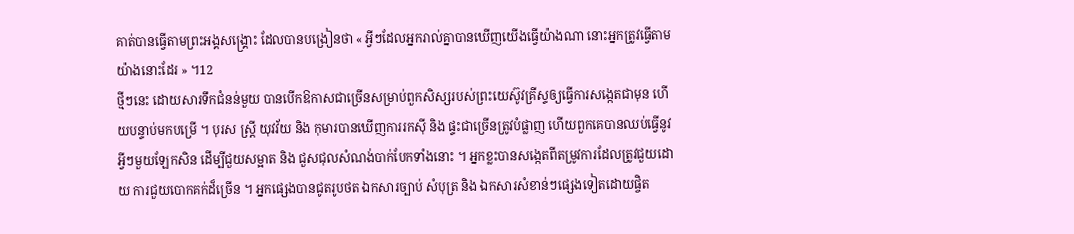គាត់បានធ្វើតាមព្រះអង្គសង្រ្គោះ ដែលបានបង្រៀនថា « អ្វីៗដែលអ្នករាល់គ្នាបានឃើញយើងធ្វើយ៉ាងណា នោះអ្នកត្រូវធ្វើតាមយ៉ាងនោះដែរ » ។12
ថ្មីៗនេះ ដោយសារទឹកជំនន់មួយ បានបើកឱកាសជាច្រើនសម្រាប់ពួកសិស្សរបស់ព្រះយេស៊ូវគ្រីស្ទឲ្យធ្វើការសង្កេតជាមុន ហើយបន្ទាប់មកបម្រើ ។ បុរស ស្រ្ដី យុវវ័យ និង កុមារបានឃើញការរកស៊ី និង ផ្ទះជាច្រើនត្រូវបំផ្លាញ ហើយពួកគេបានឈប់ធ្វើនូវអ្វីៗមួយឡែកសិន ដើម្បីជួយសម្អាត និង ជួសជុលសំណង់បាក់បែកទាំងនោះ ។ អ្នកខ្លះបានសង្កេតពីតម្រូវការដែលត្រូវជួយដោយ ការជួយបោកគក់ដ៏ច្រើន ។ អ្នកផ្សេងបានជូតរូបថត ឯកសារច្បាប់ សំបុត្រ និង ឯកសារសំខាន់ៗផ្សេងទៀតដោយផ្ចិត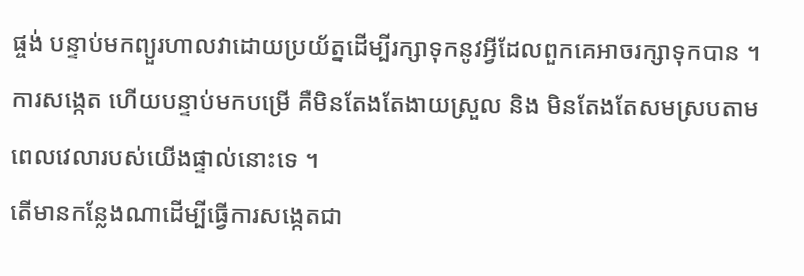ផ្ចង់ បន្ទាប់មកព្យួរហាលវាដោយប្រយ័ត្នដើម្បីរក្សាទុកនូវអ្វីដែលពួកគេអាចរក្សាទុកបាន ។ ការសង្កេត ហើយបន្ទាប់មកបម្រើ គឺមិនតែងតែងាយស្រួល និង មិនតែងតែសមស្របតាមពេលវេលារបស់យើងផ្ទាល់នោះទេ ។
តើមានកន្លែងណាដើម្បីធ្វើការសង្កេតជា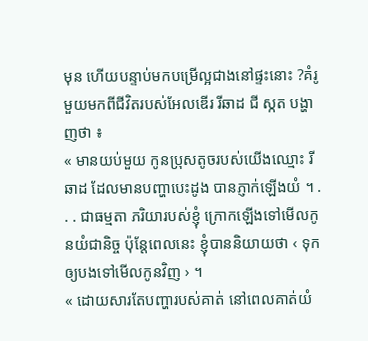មុន ហើយបន្ទាប់មកបម្រើល្អជាងនៅផ្ទះនោះ ?គំរូមួយមកពីជីវិតរបស់អែលឌើរ រីឆាដ ជី ស្កត បង្ហាញថា ៖
« មានយប់មួយ កូនប្រុសតូចរបស់យើងឈ្មោះ រីឆាដ ដែលមានបញ្ហាបេះដូង បានភ្ញាក់ឡើងយំ ។ . . . ជាធម្មតា ភរិយារបស់ខ្ញុំ ក្រោកឡើងទៅមើលកូនយំជានិច្ច ប៉ុន្ដែពេលនេះ ខ្ញុំបាននិយាយថា ‹ ទុកឲ្យបងទៅមើលកូនវិញ › ។
« ដោយសារតែបញ្ហារបស់គាត់ នៅពេលគាត់យំ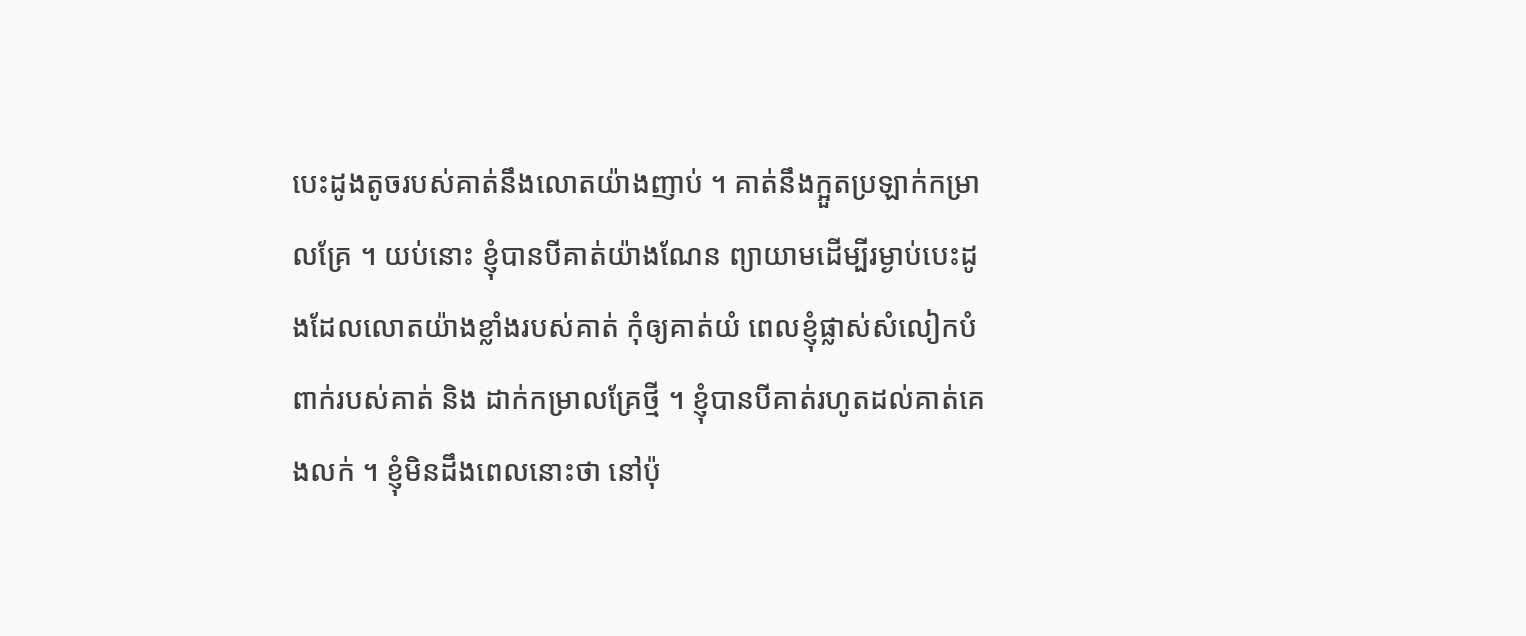បេះដូងតូចរបស់គាត់នឹងលោតយ៉ាងញាប់ ។ គាត់នឹងក្អួតប្រឡាក់កម្រាលគ្រែ ។ យប់នោះ ខ្ញុំបានបីគាត់យ៉ាងណែន ព្យាយាមដើម្បីរម្ងាប់បេះដូងដែលលោតយ៉ាងខ្លាំងរបស់គាត់ កុំឲ្យគាត់យំ ពេលខ្ញុំផ្លាស់សំលៀកបំពាក់របស់គាត់ និង ដាក់កម្រាលគ្រែថ្មី ។ ខ្ញុំបានបីគាត់រហូតដល់គាត់គេងលក់ ។ ខ្ញុំមិនដឹងពេលនោះថា នៅប៉ុ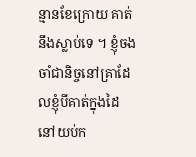ន្មានខែក្រោយ គាត់នឹងស្លាប់ទេ ។ ខ្ញុំចងចាំជានិច្ចនៅគ្រាដែលខ្ញុំបីគាត់ក្នុងដៃ នៅយប់ក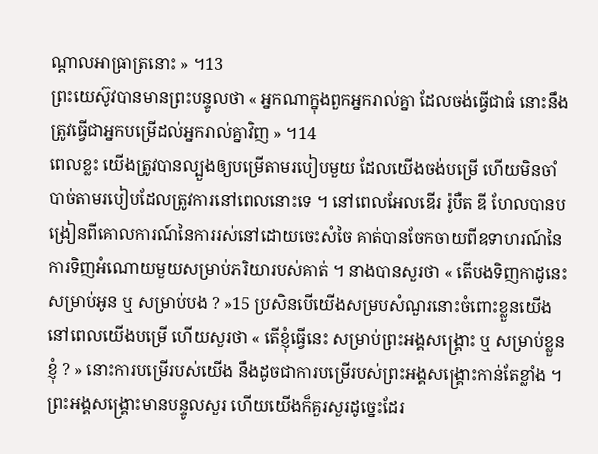ណ្ដាលអាធ្រាត្រនោះ » ។13
ព្រះយេស៊ូវបានមានព្រះបន្ទូលថា « អ្នកណាក្នុងពួកអ្នករាល់គ្នា ដែលចង់ធ្វើជាធំ នោះនឹងត្រូវធ្វើជាអ្នកបម្រើដល់អ្នករាល់គ្នាវិញ » ។14
ពេលខ្លះ យើងត្រូវបានល្បួងឲ្យបម្រើតាមរបៀបមួយ ដែលយើងចង់បម្រើ ហើយមិនចាំបាច់តាមរបៀបដែលត្រូវការនៅពេលនោះទេ ។ នៅពេលអែលឌើរ រ៉ូបឺត ឌី ហែលបានបង្រៀនពីគោលការណ៍នៃការរស់នៅដោយចេះសំចៃ គាត់បានចែកចាយពីឧទាហរណ៍នៃការទិញអំណោយមួយសម្រាប់ភរិយារបស់គាត់ ។ នាងបានសួរថា « តើបងទិញកាដូនេះសម្រាប់អូន ឬ សម្រាប់បង ? »15 ប្រសិនបើយើងសម្របសំណួរនោះចំពោះខ្លួនយើងនៅពេលយើងបម្រើ ហើយសួរថា « តើខ្ញុំធ្វើនេះ សម្រាប់ព្រះអង្គសង្គ្រោះ ឬ សម្រាប់ខ្លួនខ្ញុំ ? » នោះការបម្រើរបស់យើង នឹងដូចជាការបម្រើរបស់ព្រះអង្គសង្គ្រោះកាន់តែខ្លាំង ។ ព្រះអង្គសង្គ្រោះមានបន្ទូលសួរ ហើយយើងក៏គួរសួរដូច្នេះដែរ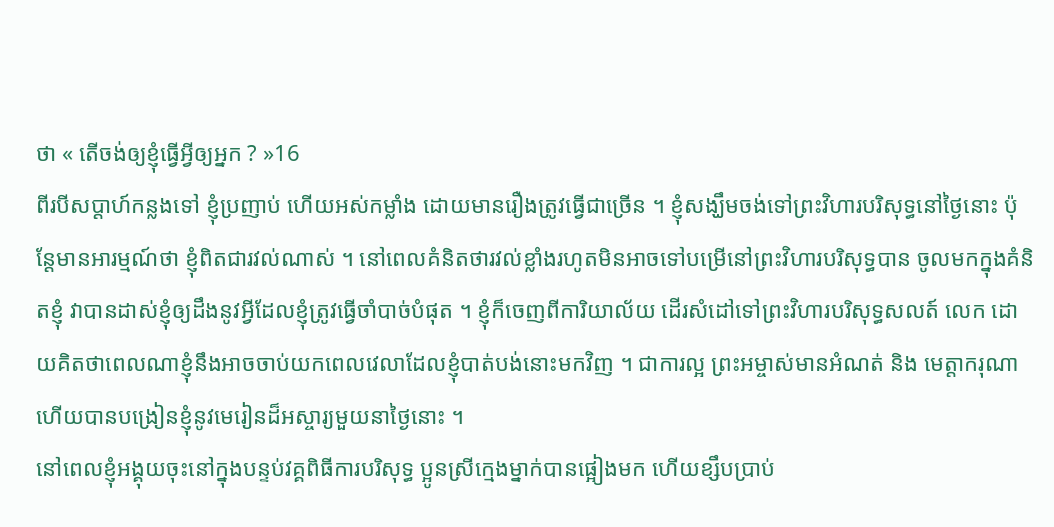ថា « តើចង់ឲ្យខ្ញុំធ្វើអ្វីឲ្យអ្នក ? »16
ពីរបីសប្ដាហ៍កន្លងទៅ ខ្ញុំប្រញាប់ ហើយអស់កម្លាំង ដោយមានរឿងត្រូវធ្វើជាច្រើន ។ ខ្ញុំសង្ឃឹមចង់ទៅព្រះវិហារបរិសុទ្ធនៅថ្ងៃនោះ ប៉ុន្ដែមានអារម្មណ៍ថា ខ្ញុំពិតជារវល់ណាស់ ។ នៅពេលគំនិតថារវល់ខ្លាំងរហូតមិនអាចទៅបម្រើនៅព្រះវិហារបរិសុទ្ធបាន ចូលមកក្នុងគំនិតខ្ញុំ វាបានដាស់ខ្ញុំឲ្យដឹងនូវអ្វីដែលខ្ញុំត្រូវធ្វើចាំបាច់បំផុត ។ ខ្ញុំក៏ចេញពីការិយាល័យ ដើរសំដៅទៅព្រះវិហារបរិសុទ្ធសលត៍ លេក ដោយគិតថាពេលណាខ្ញុំនឹងអាចចាប់យកពេលវេលាដែលខ្ញុំបាត់បង់នោះមកវិញ ។ ជាការល្អ ព្រះអម្ចាស់មានអំណត់ និង មេត្តាករុណា ហើយបានបង្រៀនខ្ញុំនូវមេរៀនដ៏អស្ចារ្យមួយនាថ្ងៃនោះ ។
នៅពេលខ្ញុំអង្គុយចុះនៅក្នុងបន្ទប់វគ្គពិធីការបរិសុទ្ធ ប្អូនស្រីក្មេងម្នាក់បានផ្អៀងមក ហើយខ្សឹបប្រាប់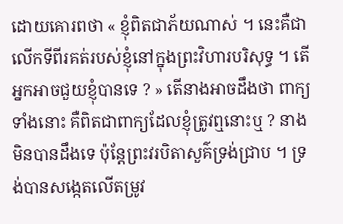ដោយគោរពថា « ខ្ញុំពិតជាភ័យណាស់ ។ នេះគឺជាលើកទីពីរគត់របស់ខ្ញុំនៅក្នុងព្រះវិហារបរិសុទ្ធ ។ តើអ្នកអាចជួយខ្ញុំបានទេ ? » តើនាងអាចដឹងថា ពាក្យទាំងនោះ គឺពិតជាពាក្យដែលខ្ញុំត្រូវឮនោះឬ ? នាងមិនបានដឹងទេ ប៉ុន្ដែព្រះវរបិតាសួគ៌ទ្រង់ជ្រាប ។ ទ្រង់បានសង្កេតលើតម្រូវ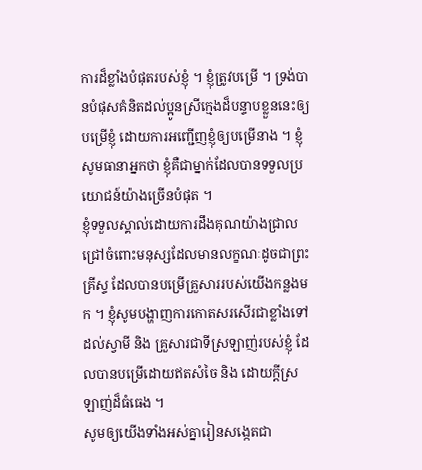ការដ៏ខ្លាំងបំផុតរបស់ខ្ញុំ ។ ខ្ញុំត្រូវបម្រើ ។ ទ្រង់បានបំផុសគំនិតដល់ប្អូនស្រីក្មេងដ៏បន្ទាបខ្លួននេះឲ្យបម្រើខ្ញុំ ដោយការអញ្ជើញខ្ញុំឲ្យបម្រើនាង ។ ខ្ញុំសូមធានាអ្នកថា ខ្ញុំគឺជាម្នាក់ដែលបានទទួលប្រយោជន៍យ៉ាងច្រើនបំផុត ។
ខ្ញុំទទួលស្គាល់ដោយការដឹងគុណយ៉ាងជ្រាលជ្រៅចំពោះមនុស្សដែលមានលក្ខណៈដូចជាព្រះគ្រីស្ទ ដែលបានបម្រើគ្រួសាររបស់យើងកន្លងមក ។ ខ្ញុំសូមបង្ហាញការកោតសរសើរជាខ្លាំងទៅដល់ស្វាមី និង គ្រួសារជាទីស្រឡាញ់របស់ខ្ញុំ ដែលបានបម្រើដោយឥតសំចៃ និង ដោយក្ដីស្រឡាញ់ដ៏ធំធេង ។
សូមឲ្យយើងទាំងអស់គ្នារៀនសង្កេតជា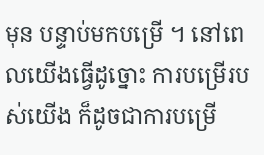មុន បន្ទាប់មកបម្រើ ។ នៅពេលយើងធ្វើដូច្នោះ ការបម្រើរបស់យើង ក៏ដូចជាការបម្រើ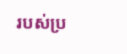របស់ប្រ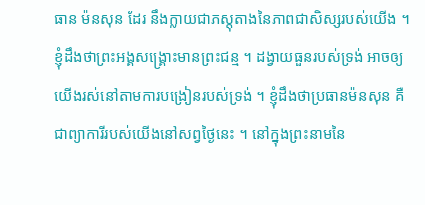ធាន ម៉នសុន ដែរ នឹងក្លាយជាភស្ដុតាងនៃភាពជាសិស្សរបស់យើង ។ ខ្ញុំដឹងថាព្រះអង្គសង្រ្គោះមានព្រះជន្ម ។ ដង្វាយធួនរបស់ទ្រង់ អាចឲ្យយើងរស់នៅតាមការបង្រៀនរបស់ទ្រង់ ។ ខ្ញុំដឹងថាប្រធានម៉នសុន គឺជាព្យាការីរបស់យើងនៅសព្វថ្ងៃនេះ ។ នៅក្នុងព្រះនាមនៃ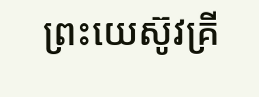ព្រះយេស៊ូវគ្រី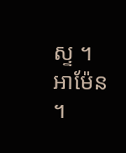ស្ទ ។ អាម៉ែន ។